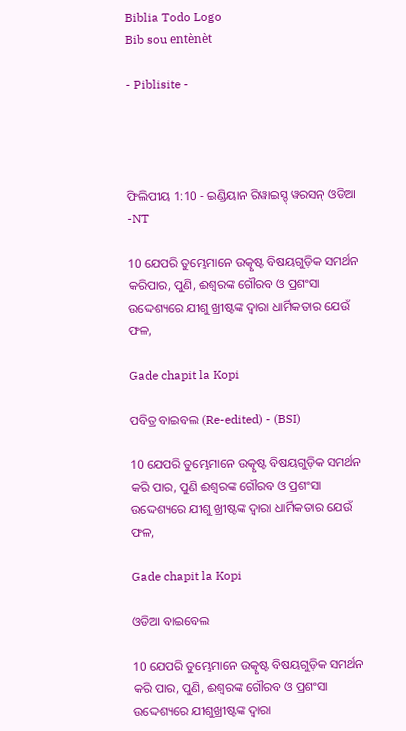Biblia Todo Logo
Bib sou entènèt

- Piblisite -




ଫିଲିପୀୟ 1:10 - ଇଣ୍ଡିୟାନ ରିୱାଇସ୍ଡ୍ ୱରସନ୍ ଓଡିଆ -NT

10 ଯେପରି ତୁମ୍ଭେମାନେ ଉତ୍କୃଷ୍ଟ ବିଷୟଗୁଡ଼ିକ ସମର୍ଥନ କରିପାର, ପୁଣି, ଈଶ୍ବରଙ୍କ ଗୌରବ ଓ ପ୍ରଶଂସା ଉଦ୍ଦେଶ୍ୟରେ ଯୀଶୁ ଖ୍ରୀଷ୍ଟଙ୍କ ଦ୍ୱାରା ଧାର୍ମିକତାର ଯେଉଁ ଫଳ,

Gade chapit la Kopi

ପବିତ୍ର ବାଇବଲ (Re-edited) - (BSI)

10 ଯେପରି ତୁମ୍ଭେମାନେ ଉତ୍କୃଷ୍ଟ ବିଷୟଗୁଡ଼ିକ ସମର୍ଥନ କରି ପାର, ପୁଣି ଈଶ୍ଵରଙ୍କ ଗୌରବ ଓ ପ୍ରଶଂସା ଉଦ୍ଦେଶ୍ୟରେ ଯୀଶୁ ଖ୍ରୀଷ୍ଟଙ୍କ ଦ୍ଵାରା ଧାର୍ମିକତାର ଯେଉଁ ଫଳ,

Gade chapit la Kopi

ଓଡିଆ ବାଇବେଲ

10 ଯେପରି ତୁମ୍ଭେମାନେ ଉତ୍କୃଷ୍ଟ ବିଷୟଗୁଡ଼ିକ ସମର୍ଥନ କରି ପାର, ପୁଣି, ଈଶ୍ୱରଙ୍କ ଗୌରବ ଓ ପ୍ରଶଂସା ଉଦ୍ଦେଶ୍ୟରେ ଯୀଶୁଖ୍ରୀଷ୍ଟଙ୍କ ଦ୍ୱାରା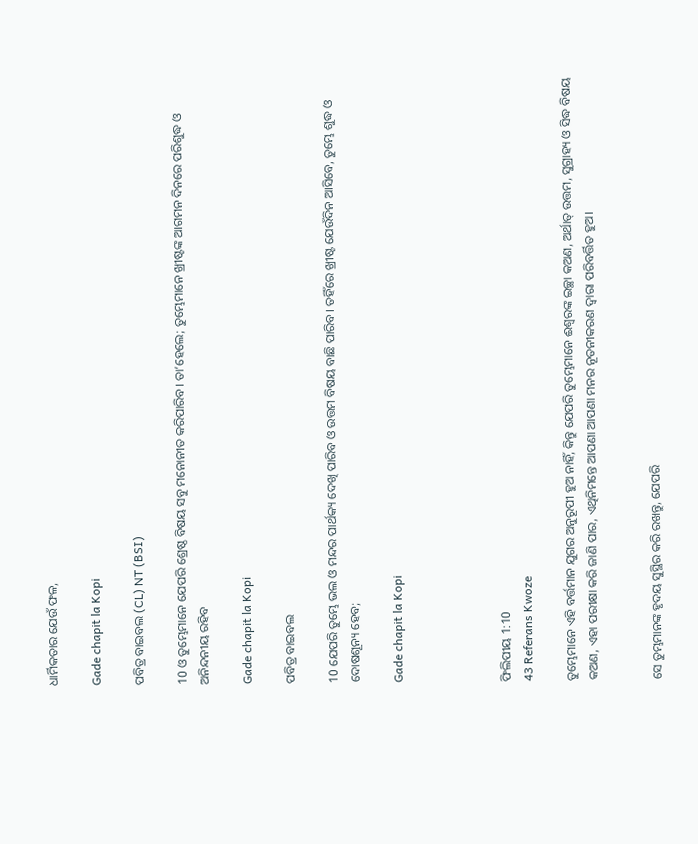ଧାର୍ମିକତାର ଯେଉଁ ଫଳ,

Gade chapit la Kopi

ପବିତ୍ର ବାଇବଲ (CL) NT (BSI)

10 ଓ ତୁମ୍ଭେମାନେ ଯେପରି ଶ୍ରେଷ୍ଠ ବିଷୟ ସବୁ ମନୋନୀତ କରିପାରିବ। ତା’ହେଲେ; ତୁମ୍ଭେମାନେ ଖ୍ରୀଷ୍ଟଙ୍କ ଆଗମନ ଦିନରେ ପରିଶୁଦ୍ଧ ଓ ଅନିନ୍ଦନୀୟ ରହିବ

Gade chapit la Kopi

ପବିତ୍ର ବାଇବଲ

10 ଯେପରି ତୁମ୍ଭେ ଭଲ ଓ ମନ୍ଦର ପାର୍ଥକ୍ୟ ଦେଖି ପାରିବ ଓ ଉତ୍ତମ ବିଷୟ ବାଛି ପାରିବ। ତହିଁରେ ଖ୍ରୀଷ୍ଟ ଯେଉଁଦିନ ଆସିବେ, ତୁମ୍ଭେ ଶୁଦ୍ଧ ଓ ଦୋଷଶୂନ୍ୟ ହେବ;

Gade chapit la Kopi




ଫିଲିପୀୟ 1:10
43 Referans Kwoze

ତୁମ୍ଭେମାନେ ଏହି ବର୍ତ୍ତମାନ ଯୁଗର ଅନୁରୂପୀ ହୁଅ ନାହିଁ, କିନ୍ତୁ ଯେପରି ତୁମ୍ଭେମାନେ ଈଶ୍ବରଙ୍କ ଇଚ୍ଛା କଅଣ, ଅର୍ଥାତ୍‍ ଉତ୍ତମ, ସୁଗ୍ରାହ୍ୟ ଓ ସିଦ୍ଧ ବିଷୟ କଅଣ, ଏହା ପରୀକ୍ଷା କରି ଜାଣି ପାର, ଏଥିନିମନ୍ତେ ଆପଣା ଆପଣା ମନର ନୂତନୀକରଣ ଦ୍ୱାରା ପରିବର୍ତ୍ତିତ ହୁଅ।


ସେ ତୁମ୍ଭମାନଙ୍କ ହୃଦୟ ସୁସ୍ଥିର କରି ରଖନ୍ତୁ, ଯେପରି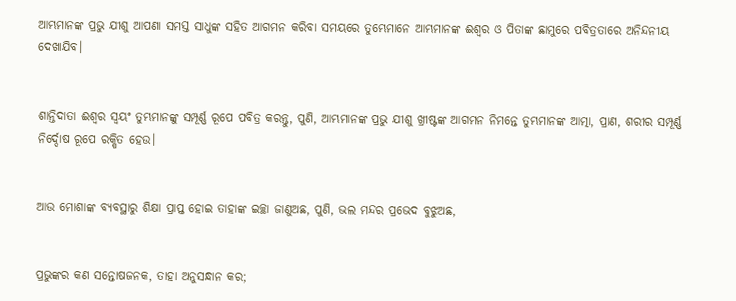ଆମ୍ଭମାନଙ୍କ ପ୍ରଭୁ ଯୀଶୁ ଆପଣା ସମସ୍ତ ସାଧୁଙ୍କ ସହିତ ଆଗମନ କରିବା ସମୟରେ ତୁମ୍ଭେମାନେ ଆମ୍ଭମାନଙ୍କ ଈଶ୍ବର ଓ ପିତାଙ୍କ ଛାମୁରେ ପବିତ୍ରତାରେ ଅନିନ୍ଦନୀୟ ଦେଖାଯିବ।


ଶାନ୍ତିଦାତା ଈଶ୍ବର ସ୍ୱୟଂ ତୁମ୍ଭମାନଙ୍କୁ ସମ୍ପୂର୍ଣ୍ଣ ରୂପେ ପବିତ୍ର କରନ୍ତୁ, ପୁଣି, ଆମ୍ଭମାନଙ୍କ ପ୍ରଭୁ ଯୀଶୁ ଖ୍ରୀଷ୍ଟଙ୍କ ଆଗମନ ନିମନ୍ତେ ତୁମ୍ଭମାନଙ୍କ ଆତ୍ମା, ପ୍ରାଣ, ଶରୀର ସମ୍ପୂର୍ଣ୍ଣ ନିର୍ଦ୍ଦୋଷ ରୂପେ ରକ୍ଷିତ ହେଉ।


ଆଉ ମୋଶାଙ୍କ ବ୍ୟବସ୍ଥାରୁ ଶିକ୍ଷା ପ୍ରାପ୍ତ ହୋଇ ତାହାଙ୍କ ଇଚ୍ଛା ଜାଣୁଅଛ, ପୁଣି, ଭଲ ମନ୍ଦର ପ୍ରଭେଦ ବୁଝୁଅଛ,


ପ୍ରଭୁଙ୍କର କଣ ସନ୍ତୋଷଜନକ, ତାହା ଅନୁସନ୍ଧାନ କର;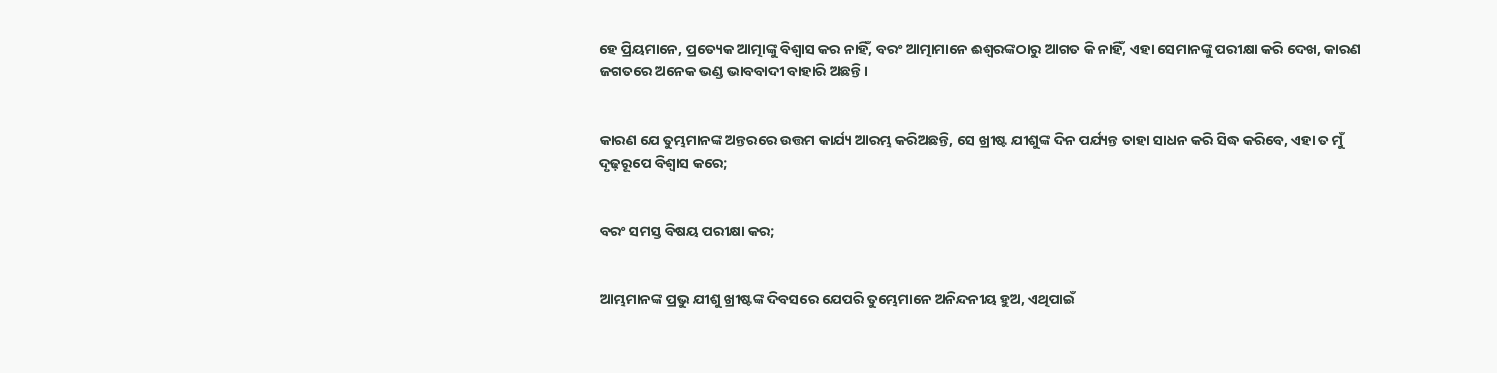ହେ ପ୍ରିୟମାନେ, ପ୍ରତ୍ୟେକ ଆତ୍ମାଙ୍କୁ ବିଶ୍ୱାସ କର ନାହିଁ, ବରଂ ଆତ୍ମାମାନେ ଈଶ୍ବରଙ୍କଠାରୁ ଆଗତ କି ନାହିଁ, ଏହା ସେମାନଙ୍କୁ ପରୀକ୍ଷା କରି ଦେଖ, କାରଣ ଜଗତରେ ଅନେକ ଭଣ୍ଡ ଭାବବାଦୀ ବାହାରି ଅଛନ୍ତି।


କାରଣ ଯେ ତୁମ୍ଭମାନଙ୍କ ଅନ୍ତରରେ ଉତ୍ତମ କାର୍ଯ୍ୟ ଆରମ୍ଭ କରିଅଛନ୍ତି, ସେ ଖ୍ରୀଷ୍ଟ ଯୀଶୁଙ୍କ ଦିନ ପର୍ଯ୍ୟନ୍ତ ତାହା ସାଧନ କରି ସିଦ୍ଧ କରିବେ, ଏହା ତ ମୁଁ ଦୃଢ଼ରୂପେ ବିଶ୍ୱାସ କରେ;


ବରଂ ସମସ୍ତ ବିଷୟ ପରୀକ୍ଷା କର;


ଆମ୍ଭମାନଙ୍କ ପ୍ରଭୁ ଯୀଶୁ ଖ୍ରୀଷ୍ଟଙ୍କ ଦିବସରେ ଯେପରି ତୁମ୍ଭେମାନେ ଅନିନ୍ଦନୀୟ ହୁଅ, ଏଥିପାଇଁ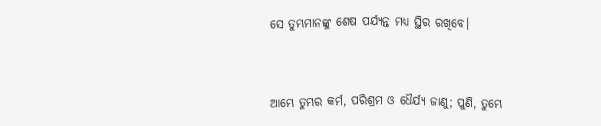ସେ ତୁମ୍ଭମାନଙ୍କୁ ଶେଷ ପର୍ଯ୍ୟନ୍ତ ମଧ୍ୟ ସ୍ଥିର ରଖିବେ।


ଆମ୍ଭେ ତୁମ୍ଭର କର୍ମ, ପରିଶ୍ରମ ଓ ଧୈର୍ଯ୍ୟ ଜାଣୁ; ପୁଣି, ତୁମ୍ଭେ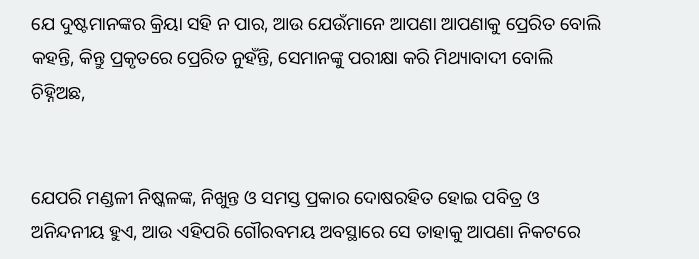ଯେ ଦୁଷ୍ଟମାନଙ୍କର କ୍ରିୟା ସହି ନ ପାର, ଆଉ ଯେଉଁମାନେ ଆପଣା ଆପଣାକୁ ପ୍ରେରିତ ବୋଲି କହନ୍ତି, କିନ୍ତୁ ପ୍ରକୃତରେ ପ୍ରେରିତ ନୁହଁନ୍ତି, ସେମାନଙ୍କୁ ପରୀକ୍ଷା କରି ମିଥ୍ୟାବାଦୀ ବୋଲି ଚିହ୍ନିଅଛ,


ଯେପରି ମଣ୍ଡଳୀ ନିଷ୍କଳଙ୍କ, ନିଖୁନ୍ତ ଓ ସମସ୍ତ ପ୍ରକାର ଦୋଷରହିତ ହୋଇ ପବିତ୍ର ଓ ଅନିନ୍ଦନୀୟ ହୁଏ, ଆଉ ଏହିପରି ଗୌରବମୟ ଅବସ୍ଥାରେ ସେ ତାହାକୁ ଆପଣା ନିକଟରେ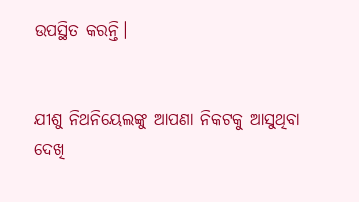ଉପସ୍ଥିତ କରନ୍ତି।


ଯୀଶୁ ନିଥନିୟେଲଙ୍କୁ ଆପଣା ନିକଟକୁ ଆସୁଥିବା ଦେଖି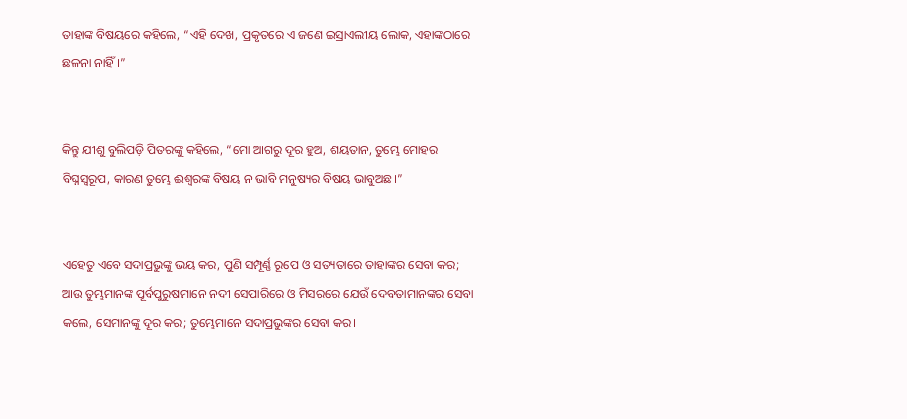ତାହାଙ୍କ ବିଷୟରେ କହିଲେ, “ଏହି ଦେଖ, ପ୍ରକୃତରେ ଏ ଜଣେ ଇସ୍ରାଏଲୀୟ ଲୋକ, ଏହାଙ୍କଠାରେ ଛଳନା ନାହିଁ।”


କିନ୍ତୁ ଯୀଶୁ ବୁଲିପଡ଼ି ପିତରଙ୍କୁ କହିଲେ, “ମୋ ଆଗରୁ ଦୂର ହୁଅ, ଶୟତାନ, ତୁମ୍ଭେ ମୋହର ବିଘ୍ନସ୍ୱରୂପ, କାରଣ ତୁମ୍ଭେ ଈଶ୍ବରଙ୍କ ବିଷୟ ନ ଭାବି ମନୁଷ୍ୟର ବିଷୟ ଭାବୁଅଛ।”


ଏହେତୁ ଏବେ ସଦାପ୍ରଭୁଙ୍କୁ ଭୟ କର, ପୁଣି ସମ୍ପୂର୍ଣ୍ଣ ରୂପେ ଓ ସତ୍ୟତାରେ ତାହାଙ୍କର ସେବା କର; ଆଉ ତୁମ୍ଭମାନଙ୍କ ପୂର୍ବପୁରୁଷମାନେ ନଦୀ ସେପାରିରେ ଓ ମିସରରେ ଯେଉଁ ଦେବତାମାନଙ୍କର ସେବା କଲେ, ସେମାନଙ୍କୁ ଦୂର କର; ତୁମ୍ଭେମାନେ ସଦାପ୍ରଭୁଙ୍କର ସେବା କର।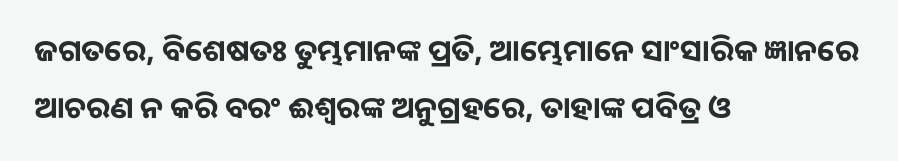ଜଗତରେ, ବିଶେଷତଃ ତୁମ୍ଭମାନଙ୍କ ପ୍ରତି, ଆମ୍ଭେମାନେ ସାଂସାରିକ ଜ୍ଞାନରେ ଆଚରଣ ନ କରି ବରଂ ଈଶ୍ବରଙ୍କ ଅନୁଗ୍ରହରେ, ତାହାଙ୍କ ପବିତ୍ର ଓ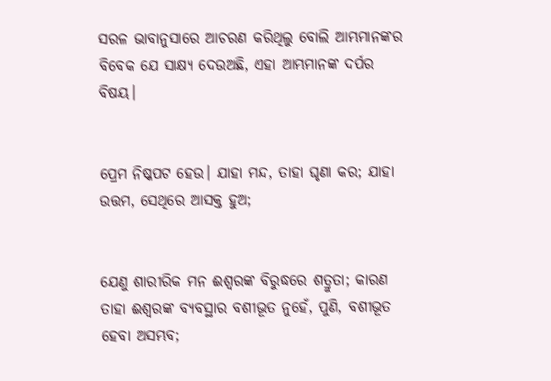ସରଳ ଭାବାନୁସାରେ ଆଚରଣ କରିଥିଲୁ ବୋଲି ଆମ୍ଭମାନଙ୍କର ବିବେକ ଯେ ସାକ୍ଷ୍ୟ ଦେଉଅଛି, ଏହା ଆମ୍ଭମାନଙ୍କ ଦର୍ପର ବିଷୟ।


ପ୍ରେମ ନିଷ୍କପଟ ହେଉ। ଯାହା ମନ୍ଦ, ତାହା ଘୃଣା କର; ଯାହା ଉତ୍ତମ, ସେଥିରେ ଆସକ୍ତ ହୁଅ;


ଯେଣୁ ଶାରୀରିକ ମନ ଈଶ୍ବରଙ୍କ ବିରୁଦ୍ଧରେ ଶତ୍ରୁତା; କାରଣ ତାହା ଈଶ୍ବରଙ୍କ ବ୍ୟବସ୍ଥାର ବଶୀଭୂତ ନୁହେଁ, ପୁଣି, ବଶୀଭୂତ ହେବା ଅସମ୍ଭବ;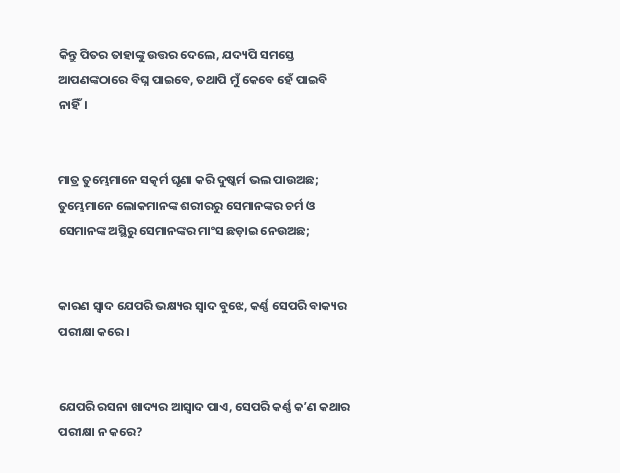କିନ୍ତୁ ପିତର ତାହାଙ୍କୁ ଉତ୍ତର ଦେଲେ, ଯଦ୍ୟପି ସମସ୍ତେ ଆପଣଙ୍କଠାରେ ବିଘ୍ନ ପାଇବେ, ତଥାପି ମୁଁ କେବେ ହେଁ ପାଇବି ନାହିଁ।


ମାତ୍ର ତୁମ୍ଭେମାନେ ସତ୍କର୍ମ ଘୃଣା କରି ଦୁଷ୍କର୍ମ ଭଲ ପାଉଅଛ; ତୁମ୍ଭେମାନେ ଲୋକମାନଙ୍କ ଶରୀରରୁ ସେମାନଙ୍କର ଚର୍ମ ଓ ସେମାନଙ୍କ ଅସ୍ଥିରୁ ସେମାନଙ୍କର ମାଂସ ଛଡ଼ାଇ ନେଉଅଛ;


କାରଣ ସ୍ୱାଦ ଯେପରି ଭକ୍ଷ୍ୟର ସ୍ୱାଦ ବୁଝେ, କର୍ଣ୍ଣ ସେପରି ବାକ୍ୟର ପରୀକ୍ଷା କରେ।


ଯେପରି ରସନା ଖାଦ୍ୟର ଆସ୍ୱାଦ ପାଏ, ସେପରି କର୍ଣ୍ଣ କʼଣ କଥାର ପରୀକ୍ଷା ନ କରେ?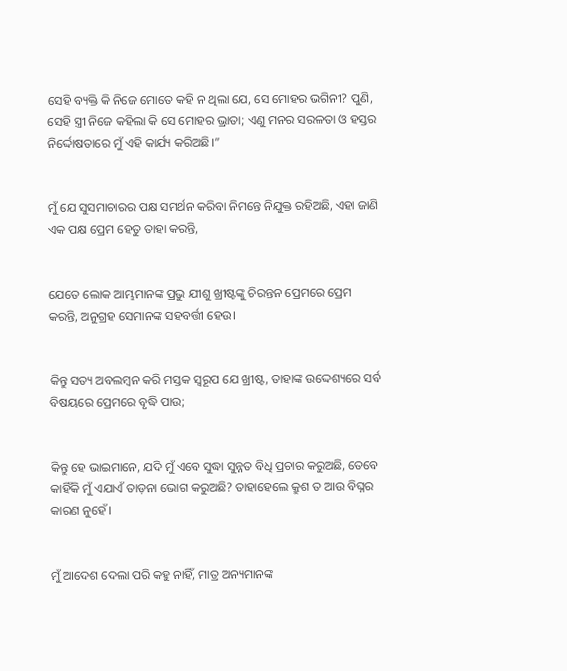ସେହି ବ୍ୟକ୍ତି କି ନିଜେ ମୋତେ କହି ନ ଥିଲା ଯେ, ସେ ମୋହର ଭଗିନୀ? ପୁଣି, ସେହି ସ୍ତ୍ରୀ ନିଜେ କହିଲା କି ସେ ମୋହର ଭ୍ରାତା; ଏଣୁ ମନର ସରଳତା ଓ ହସ୍ତର ନିର୍ଦ୍ଦୋଷତାରେ ମୁଁ ଏହି କାର୍ଯ୍ୟ କରିଅଛି।”


ମୁଁ ଯେ ସୁସମାଚାରର ପକ୍ଷ ସମର୍ଥନ କରିବା ନିମନ୍ତେ ନିଯୁକ୍ତ ରହିଅଛି, ଏହା ଜାଣି ଏକ ପକ୍ଷ ପ୍ରେମ ହେତୁ ତାହା କରନ୍ତି,


ଯେତେ ଲୋକ ଆମ୍ଭମାନଙ୍କ ପ୍ରଭୁ ଯୀଶୁ ଖ୍ରୀଷ୍ଟଙ୍କୁ ଚିରନ୍ତନ ପ୍ରେମରେ ପ୍ରେମ କରନ୍ତି, ଅନୁଗ୍ରହ ସେମାନଙ୍କ ସହବର୍ତ୍ତୀ ହେଉ।


କିନ୍ତୁ ସତ୍ୟ ଅବଲମ୍ବନ କରି ମସ୍ତକ ସ୍ୱରୂପ ଯେ ଖ୍ରୀଷ୍ଟ, ତାହାଙ୍କ ଉଦ୍ଦେଶ୍ୟରେ ସର୍ବ ବିଷୟରେ ପ୍ରେମରେ ବୃଦ୍ଧି ପାଉ;


କିନ୍ତୁ ହେ ଭାଇମାନେ, ଯଦି ମୁଁ ଏବେ ସୁଦ୍ଧା ସୁନ୍ନତ ବିଧି ପ୍ରଚାର କରୁଅଛି, ତେବେ କାହିଁକି ମୁଁ ଏଯାଏଁ ତାଡ଼ନା ଭୋଗ କରୁଅଛି? ତାହାହେଲେ କ୍ରୁଶ ତ ଆଉ ବିଘ୍ନର କାରଣ ନୁହେଁ।


ମୁଁ ଆଦେଶ ଦେଲା ପରି କହୁ ନାହିଁ, ମାତ୍ର ଅନ୍ୟମାନଙ୍କ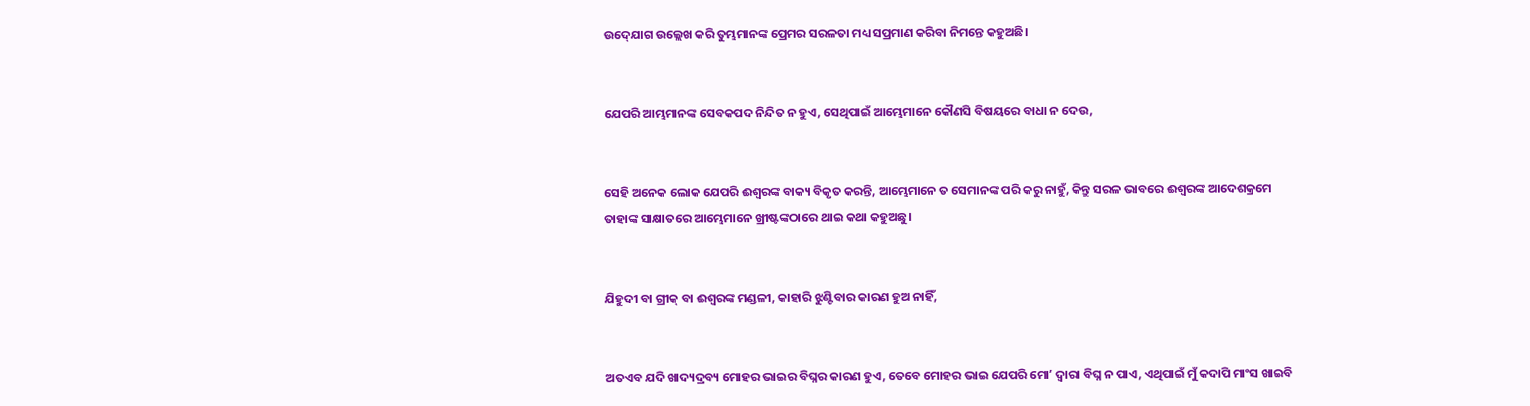ଉଦ୍‍ଯୋଗ ଉଲ୍ଲେଖ କରି ତୁମ୍ଭମାନଙ୍କ ପ୍ରେମର ସରଳତା ମଧ୍ୟ ସପ୍ରମାଣ କରିବା ନିମନ୍ତେ କହୁଅଛି।


ଯେପରି ଆମ୍ଭମାନଙ୍କ ସେବକପଦ ନିନ୍ଦିତ ନ ହୁଏ, ସେଥିପାଇଁ ଆମ୍ଭେମାନେ କୌଣସି ବିଷୟରେ ବାଧା ନ ଦେଉ,


ସେହି ଅନେକ ଲୋକ ଯେପରି ଈଶ୍ବରଙ୍କ ବାକ୍ୟ ବିକୃତ କରନ୍ତି, ଆମ୍ଭେମାନେ ତ ସେମାନଙ୍କ ପରି କରୁ ନାହୁଁ, କିନ୍ତୁ ସରଳ ଭାବରେ ଈଶ୍ବରଙ୍କ ଆଦେଶକ୍ରମେ ତାହାଙ୍କ ସାକ୍ଷାତରେ ଆମ୍ଭେମାନେ ଖ୍ରୀଷ୍ଟଙ୍କଠାରେ ଥାଇ କଥା କହୁଅଛୁ।


ଯିହୁଦୀ ବା ଗ୍ରୀକ୍‍ ବା ଈଶ୍ବରଙ୍କ ମଣ୍ଡଳୀ, କାହାରି ଝୁଣ୍ଟିବାର କାରଣ ହୁଅ ନାହିଁ,


ଅତଏବ ଯଦି ଖାଦ୍ୟଦ୍ରବ୍ୟ ମୋହର ଭାଇର ବିଘ୍ନର କାରଣ ହୁଏ, ତେବେ ମୋହର ଭାଇ ଯେପରି ମୋʼ ଦ୍ୱାରା ବିଘ୍ନ ନ ପାଏ, ଏଥିପାଇଁ ମୁଁ କଦାପି ମାଂସ ଖାଇବି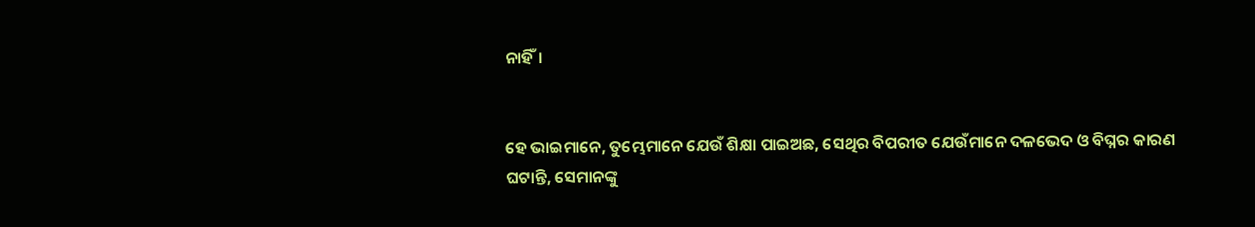ନାହିଁ।


ହେ ଭାଇମାନେ, ତୁମ୍ଭେମାନେ ଯେଉଁ ଶିକ୍ଷା ପାଇଅଛ, ସେଥିର ବିପରୀତ ଯେଉଁମାନେ ଦଳଭେଦ ଓ ବିଘ୍ନର କାରଣ ଘଟାନ୍ତି, ସେମାନଙ୍କୁ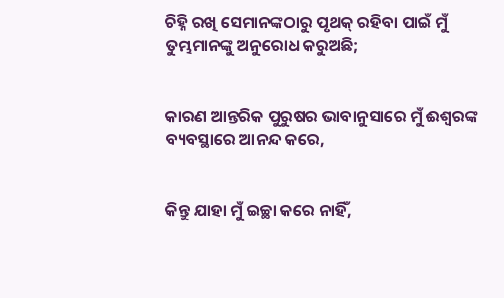ଚିହ୍ନି ରଖି ସେମାନଙ୍କଠାରୁ ପୃଥକ୍ ରହିବା ପାଇଁ ମୁଁ ତୁମ୍ଭମାନଙ୍କୁ ଅନୁରୋଧ କରୁଅଛି;


କାରଣ ଆନ୍ତରିକ ପୁରୁଷର ଭାବାନୁସାରେ ମୁଁ ଈଶ୍ବରଙ୍କ ବ୍ୟବସ୍ଥାରେ ଆନନ୍ଦ କରେ,


କିନ୍ତୁ ଯାହା ମୁଁ ଇଚ୍ଛା କରେ ନାହିଁ,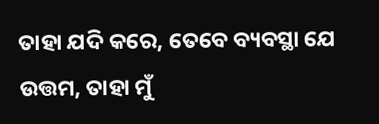ତାହା ଯଦି କରେ, ତେବେ ବ୍ୟବସ୍ଥା ଯେ ଉତ୍ତମ, ତାହା ମୁଁ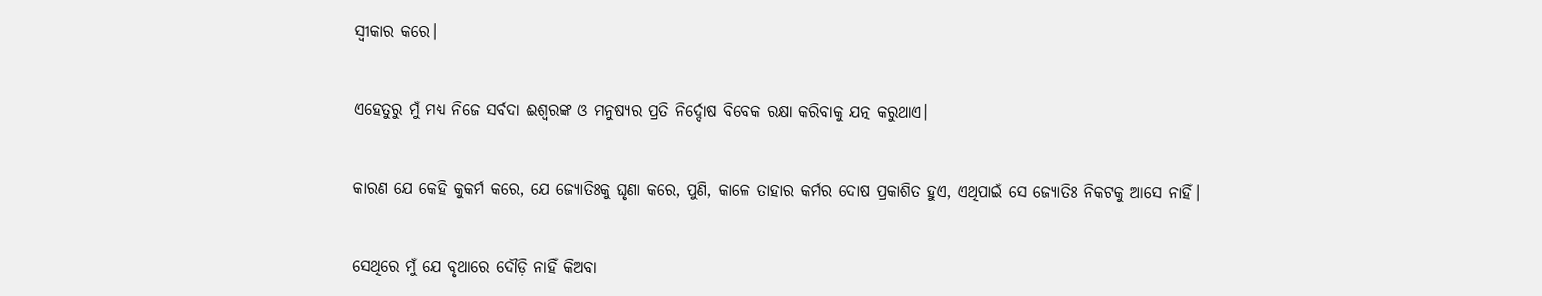ସ୍ୱୀକାର କରେ।


ଏହେତୁରୁ ମୁଁ ମଧ୍ୟ ନିଜେ ସର୍ବଦା ଈଶ୍ବରଙ୍କ ଓ ମନୁଷ୍ୟର ପ୍ରତି ନିର୍ଦ୍ଦୋଷ ବିବେକ ରକ୍ଷା କରିବାକୁ ଯତ୍ନ କରୁଥାଏ।


କାରଣ ଯେ କେହି କୁକର୍ମ କରେ, ଯେ ଜ୍ୟୋତିଃକୁ ଘୃଣା କରେ, ପୁଣି, କାଳେ ତାହାର କର୍ମର ଦୋଷ ପ୍ରକାଶିତ ହୁଏ, ଏଥିପାଇଁ ସେ ଜ୍ୟୋତିଃ ନିକଟକୁ ଆସେ ନାହିଁ।


ସେଥିରେ ମୁଁ ଯେ ବୃଥାରେ ଦୌଡ଼ି ନାହିଁ କିଅବା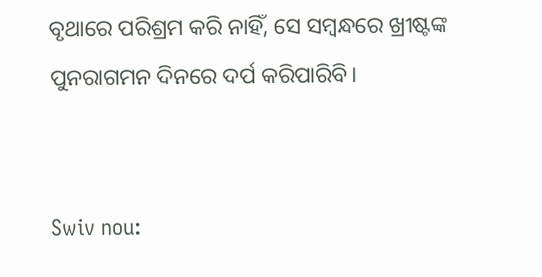ବୃଥାରେ ପରିଶ୍ରମ କରି ନାହିଁ, ସେ ସମ୍ବନ୍ଧରେ ଖ୍ରୀଷ୍ଟଙ୍କ ପୁନରାଗମନ ଦିନରେ ଦର୍ପ କରିପାରିବି।


Swiv nou: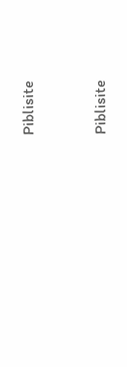Piblisite


Piblisite